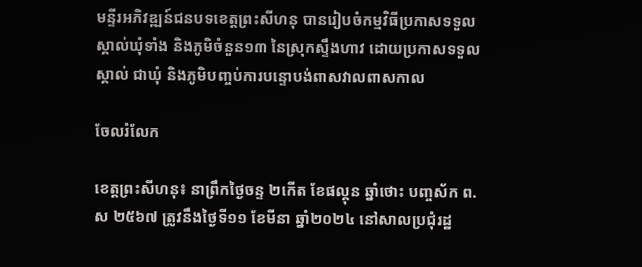មន្ទីរអភិវឌ្ឍន៍ជនបទខេត្តព្រះសីហនុ បានរៀបចំកម្មវិធីប្រកាសទទួលស្គាល់ឃុំទាំង និងភូមិចំនួន១៣ នៃស្រុកស្ទឹងហាវ ដោយប្រកាសទទួលស្គាល់ ជាឃុំ និងភូមិបញ្ចប់ការបន្ទោបង់ពាសវាលពាសកាល

ចែលរំលែក

ខេត្តព្រះសីហនុ៖ នាព្រឹកថ្ងៃចន្ទ ២កើត ខែផល្គុន ឆ្នាំថោះ បញ្ចស័ក ព.ស ២៥៦៧ ត្រូវនឹងថ្ងៃទី១១ ខែមីនា ឆ្នាំ២០២៤ នៅសាលប្រជុំរដ្ឋ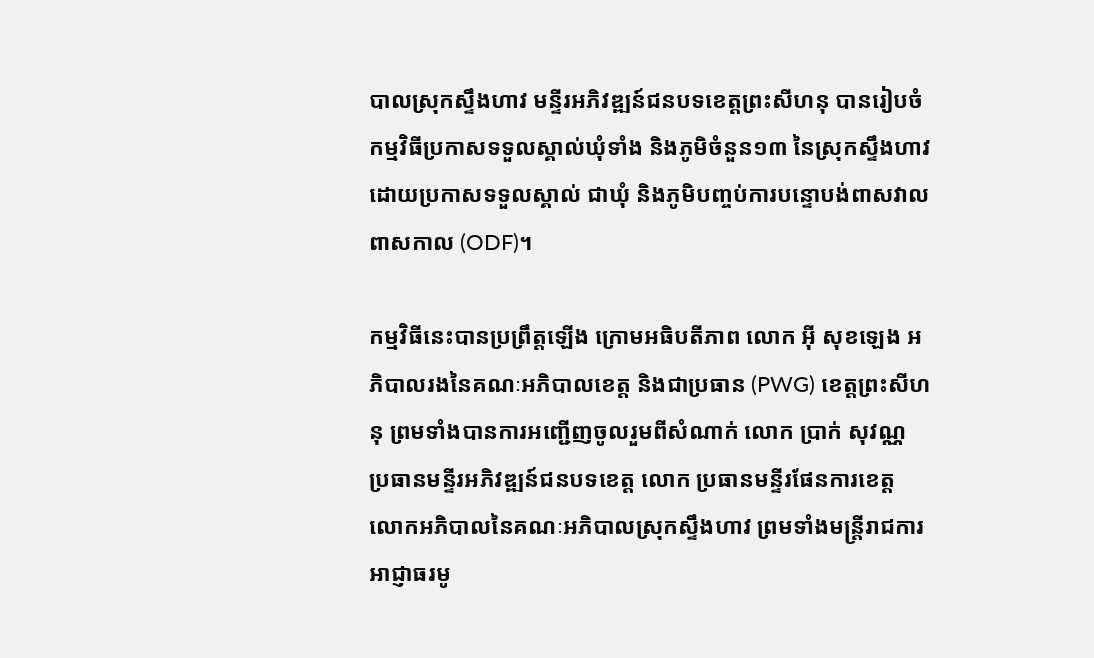បាលស្រុកស្ទឹងហាវ មន្ទីរអភិវឌ្ឍន៍ជនបទខេត្តព្រះសីហនុ បានរៀបចំកម្មវិធីប្រកាសទទួលស្គាល់ឃុំទាំង និងភូមិចំនួន១៣ នៃស្រុកស្ទឹងហាវ ដោយប្រកាសទទួលស្គាល់ ជាឃុំ និងភូមិបញ្ចប់ការបន្ទោបង់ពាសវាលពាសកាល (ODF)។

កម្មវិធីនេះបានប្រព្រឹត្តឡើង ក្រោមអធិបតីភាព លោក អ៊ី សុខឡេង អភិបាលរងនៃគណៈអភិបាលខេត្ត និងជាប្រធាន (PWG) ខេត្តព្រះសីហនុ ព្រមទាំងបានការអញ្ជើញចូលរួមពីសំណាក់ លោក ប្រាក់ សុវណ្ណ ប្រធានមន្ទីរអភិវឌ្ឍន៍ជនបទខេត្ត លោក ប្រធានមន្ទីរផែនការខេត្ត លោកអភិបាលនៃគណៈអភិបាលស្រុកស្ទឹងហាវ ព្រមទាំងមន្ត្រីរាជការ អាជ្ញាធរមូ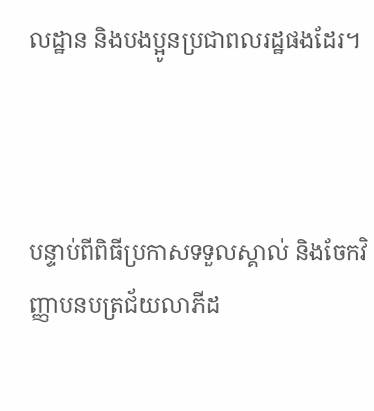លដ្ឋាន និងបងប្អូនប្រជាពលរដ្ឋផងដែរ។



បន្ទាប់ពីពិធីប្រកាសទទួលស្គាល់ និងចែកវិញ្ញាបនបត្រជ័យលាភីដ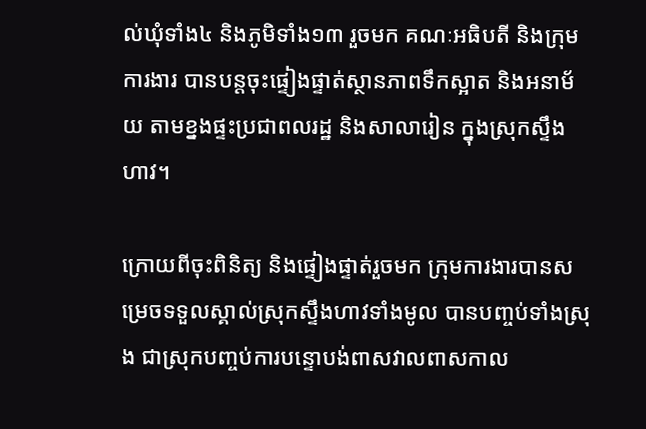ល់ឃុំទាំង៤ និងភូមិទាំង១៣ រួចមក គណៈអធិបតី និងក្រុមការងារ បានបន្តចុះផ្ទៀងផ្ទាត់ស្ថានភាពទឹកស្អាត និងអនាម័យ តាមខ្នងផ្ទះប្រជាពលរដ្ឋ និងសាលារៀន ក្នុងស្រុកស្ទឹងហាវ។

ក្រោយពីចុះពិនិត្យ និងផ្ទៀងផ្ទាត់រួចមក ក្រុមការងារបានសម្រេចទទួលស្គាល់ស្រុកស្ទឹងហាវទាំងមូល បានបញ្ចប់ទាំងស្រុង ជាស្រុកបញ្ចប់ការបន្ទោបង់ពាសវាលពាសកាល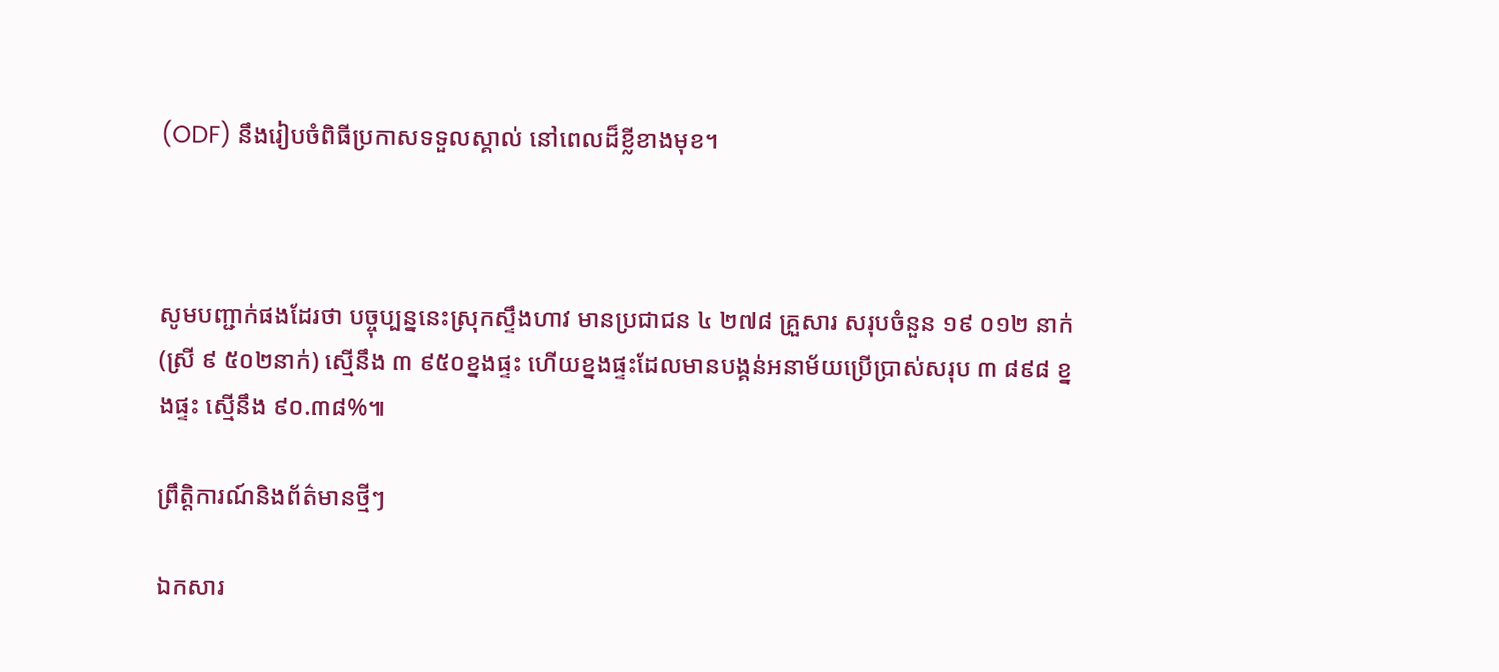(ODF) នឹងរៀបចំពិធីប្រកាសទទួលស្គាល់ នៅពេលដ៏ខ្លីខាងមុខ។



សូមបញ្ជាក់ផងដែរថា បច្ចុប្បន្ននេះស្រុកស្ទឹងហាវ មានប្រជាជន ៤ ២៧៨ គ្រួសារ សរុបចំនួន ១៩ ០១២ នាក់ (ស្រី ៩ ៥០២នាក់) ស្មើនឹង ៣ ៩៥០ខ្នងផ្ទះ ហើយខ្នងផ្ទះដែលមានបង្គន់អនាម័យប្រើប្រាស់សរុប ៣ ៨៩៨ ខ្នងផ្ទះ ស្មើនឹង ៩០.៣៨%៕

ព្រឹត្តិការណ៍និងព័ត៌មានថ្មីៗ

ឯកសារ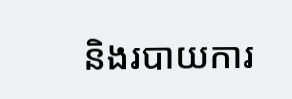និងរបាយការ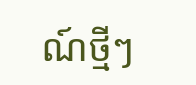ណ៍ថ្មីៗ